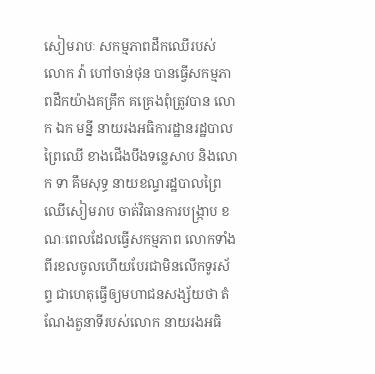សៀមរាបៈ សកម្មភាពដឹកឈើរបស់ លោក វ៉ា ហៅចាន់ថុន បានធ្វើសកម្មភាពដឹកយ៉ាងគគ្រឹក គគ្រេងពុំត្រូវបាន លោក ឯក មន្នី នាយរងអធិការដ្ឋានរដ្ឋបាលព្រៃឈើ ខាងជើងបឹងទន្លេសាប និងលោក ទា គឹមសុទ្ធ នាយខណ្ទរដ្ឋបាលព្រៃឈើសៀមរាប ចាត់វិធានការបង្ក្រាប ខណៈពេលដែលធ្វើសកម្មភាព លោកទាំងពីរខលចូលហើយបែរជាមិនលើកទូរស័ព្ទ ជាហេតុធ្វើឲ្យមហាជនសង្ស័យថា តំណែងតួនាទីរបស់លោក នាយរងអធិ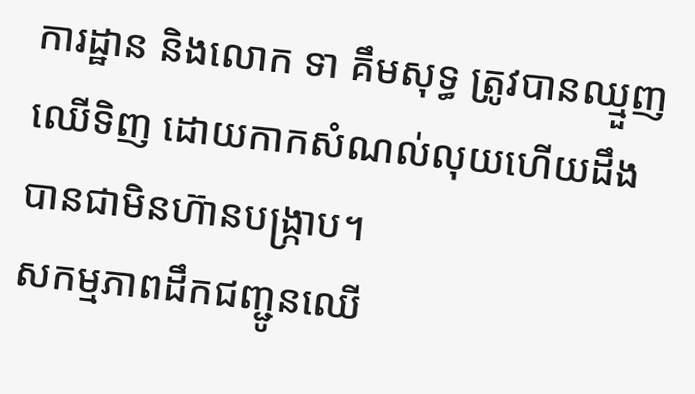ការដ្ឋាន និងលោក ទា គឹមសុទ្ធ ត្រូវបានឈ្មួញឈើទិញ ដោយកាកសំណល់លុយហើយដឹង បានជាមិនហ៊ានបង្ក្រាប។
សកម្មភាពដឹកជញ្ជូនឈើ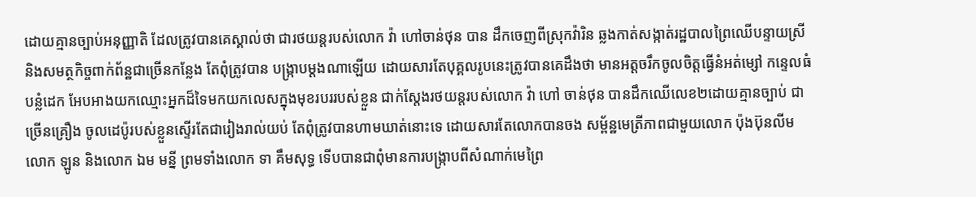ដោយគ្មានច្បាប់អនុញ្ញាតិ ដែលត្រូវបានគេស្គាល់ថា ជារថយន្តរបស់លោក វ៉ា ហៅចាន់ថុន បាន ដឹកចេញពីស្រុកវ៉ារិន ឆ្លងកាត់សង្កាត់រដ្ឋបាលព្រៃឈើបន្ទាយស្រី និងសមត្ថកិច្ចពាក់ព័ន្ឋជាច្រើនកន្លែង តែពុំត្រូវបាន បង្ក្រាបម្តងណាឡើយ ដោយសារតែបុគ្គលរូបនេះត្រូវបានគេដឹងថា មានអត្តចរឹកចូលចិត្តធ្វើនំអត់ម្សៅ កន្ទេលធំបន្លំដេក អែបអាងយកឈ្មោះអ្នកដ៏ទៃមកយកលេសក្នុងមុខរបររបស់ខ្លួន ជាក់ស្តែងរថយន្តរបស់លោក វ៉ា ហៅ ចាន់ថុន បានដឹកឈើលេខ២ដោយគ្មានច្បាប់ ជាច្រើនគ្រឿង ចូលដេប៉ូរបស់ខ្លួនស្ទើរតែជារៀងរាល់យប់ តែពុំត្រូវបានហាមឃាត់នោះទេ ដោយសារតែលោកបានចង សម្ព័ន្ឋមេត្រីភាពជាមួយលោក ប៉ុងប៊ុនលីម លោក ឡូន និងលោក ឯម មន្នី ព្រមទាំងលោក ទា គឹមសុទ្ធ ទើបបានជាពុំមានការបង្ក្រាបពីសំណាក់មេព្រៃ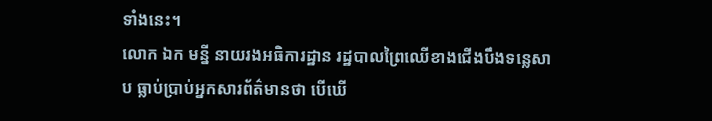ទាំងនេះ។
លោក ឯក មន្នី នាយរងអធិការដ្ឋាន រដ្ឋបាលព្រៃឈើខាងជើងបឹងទន្លេសាប ធ្លាប់ប្រាប់អ្នកសារព័ត៌មានថា បើឃើ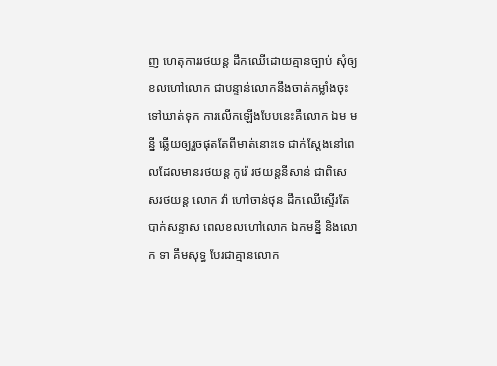ញ ហេតុការរថយន្ត ដឹកឈើដោយគ្មានច្បាប់ សុំឲ្យខលហៅលោក ជាបន្ទាន់លោកនឹងចាត់កម្លាំងចុះទៅឃាត់ទុក ការលើកឡើងបែបនេះគឺលោក ឯម មន្នី ឆ្លើយឲ្យរួចផុតតែពីមាត់នោះទេ ជាក់ស្តែងនៅពេលដែលមានរថយន្ត កូរ៉េ រថយន្តនីសាន់ ជាពិសេសរថយន្ត លោក វ៉ា ហៅចាន់ថុន ដឹកឈើស្ទើរតែបាក់សន្ទាស ពេលខលហៅលោក ឯកមន្នី និងលោក ទា គឹមសុទ្ធ បែរជាគ្មានលោក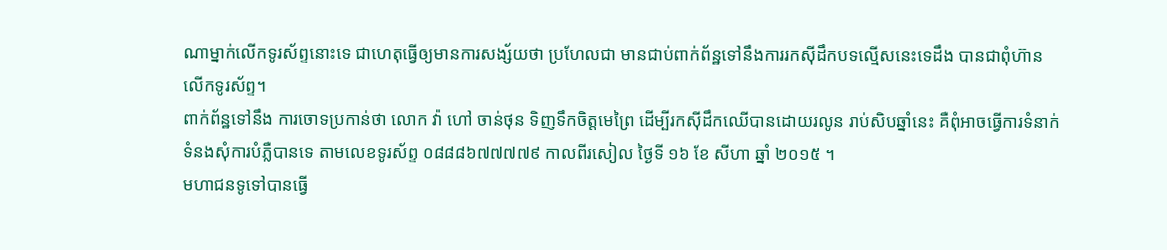ណាម្នាក់លើកទូរស័ព្ទនោះទេ ជាហេតុធ្វើឲ្យមានការសង្ស័យថា ប្រហែលជា មានជាប់ពាក់ព័ន្ឋទៅនឹងការរកស៊ីដឹកបទល្មើសនេះទេដឹង បានជាពុំហ៊ានលើកទូរស័ព្ទ។
ពាក់ព័ន្ឋទៅនឹង ការចោទប្រកាន់ថា លោក វ៉ា ហៅ ចាន់ថុន ទិញទឹកចិត្តមេព្រៃ ដើម្បីរកស៊ីដឹកឈើបានដោយរលូន រាប់សិបឆ្នាំនេះ គឺពុំអាចធ្វើការទំនាក់ទំនងសុំការបំភ្លឺបានទេ តាមលេខទូរស័ព្ទ ០៨៨៨៦៧៧៧៧៩ កាលពីរសៀល ថ្ងៃទី ១៦ ខែ សីហា ឆ្នាំ ២០១៥ ។
មហាជនទូទៅបានធ្វើ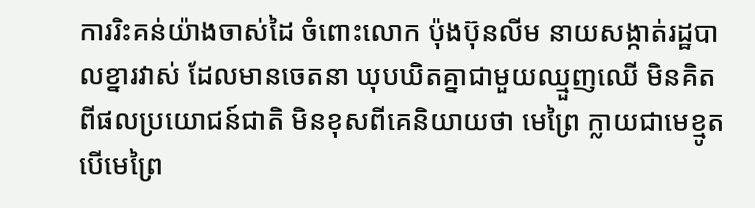ការរិះគន់យ៉ាងចាស់ដៃ ចំពោះលោក ប៉ុងប៊ុនលីម នាយសង្កាត់រដ្ឋបាលខ្នារវាស់ ដែលមានចេតនា ឃុបឃិតគ្នាជាមួយឈ្មួញឈើ មិនគិតពីផលប្រយោជន៍ជាតិ មិនខុសពីគេនិយាយថា មេព្រៃ ក្លាយជាមេខ្មូត បើមេព្រៃ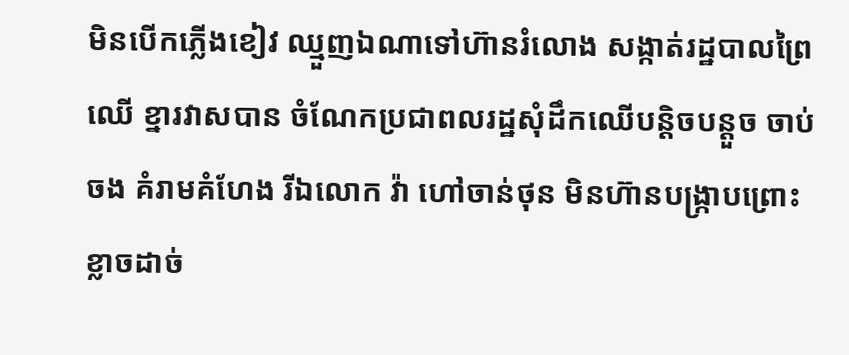មិនបើកភ្លើងខៀវ ឈ្មួញឯណាទៅហ៊ានរំលោង សង្កាត់រដ្ឋបាលព្រៃឈើ ខ្នារវាសបាន ចំណែកប្រជាពលរដ្ឋសុំដឹកឈើបន្តិចបន្តួច ចាប់ចង គំរាមគំហែង រីឯលោក វ៉ា ហៅចាន់ថុន មិនហ៊ានបង្ក្រាបព្រោះខ្លាចដាច់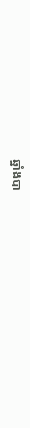ឆ្នាំងបា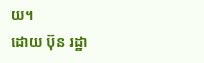យ។
ដោយ ប៊ុន រដ្ឋា